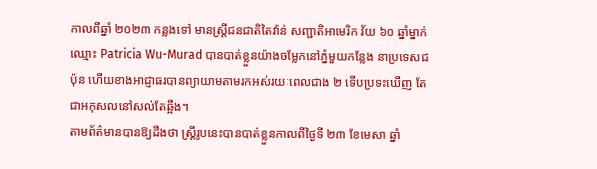កាលពីឆ្នាំ ២០២៣ កន្លងទៅ មានស្រ្តីជនជាតិតៃវ៉ាន់ សញ្ជាតិអាមេរិក វ័យ ៦០ ឆ្នាំម្នាក់ឈ្មោះ Patricia Wu-Murad បានបាត់ខ្លួនយ៉ាងចម្លែកនៅភ្នំមួយកន្លែង នាប្រទេសជប៉ុន ហើយខាងអាជ្ញាធរបានព្យាយាមតាមរកអស់រយៈពេលជាង ២ ទើបប្រទះឃើញ តែជាអកុសលនៅសល់តែឆ្អឹង។
តាមព័ត៌មានបានឱ្យដឹងថា ស្រ្តីរូបនេះបានបាត់ខ្លួនកាលពីថ្ងៃទី ២៣ ខែមេសា ឆ្នាំ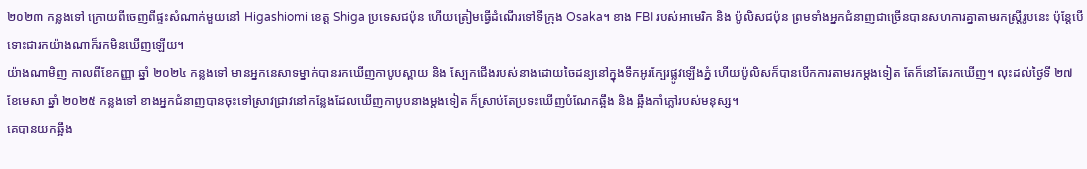២០២៣ កន្លងទៅ ក្រោយពីចេញពីផ្ទះសំណាក់មួយនៅ Higashiomi ខេត្ត Shiga ប្រទេសជប៉ុន ហើយត្រៀមធ្វើដំណើរទៅទីក្រុង Osaka។ ខាង FBI របស់អាមេរិក និង ប៉ូលិសជប៉ុន ព្រមទាំងអ្នកជំនាញជាច្រើនបានសហការគ្នាតាមរកស្រ្តីរូបនេះ ប៉ុន្តែបើទោះជារកយ៉ាងណាក៏រកមិនឃើញឡើយ។
យ៉ាងណាមិញ កាលពីខែកញ្ញា ឆ្នាំ ២០២៤ កន្លងទៅ មានអ្នកនេសាទម្នាក់បានរកឃើញកាបូបស្ពាយ និង ស្បែកជើងរបស់នាងដោយចៃដន្យនៅក្នុងទឹកអូរក្បែរផ្លូវឡើងភ្នំ ហើយប៉ូលិសក៏បានបើកការតាមរកម្តងទៀត តែក៏នៅតែរកឃើញ។ លុះដល់ថ្ងៃទី ២៧ ខែមេសា ឆ្នាំ ២០២៥ កន្លងទៅ ខាងអ្នកជំនាញបានចុះទៅស្រាវជ្រាវនៅកន្លែងដែលឃើញកាបូបនាងម្តងទៀត ក៏ស្រាប់តែប្រទះឃើញបំណែកឆ្អឹង និង ឆ្អឹងកាំភ្លៅរបស់មនុស្ស។
គេបានយកឆ្អឹង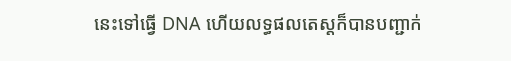នេះទៅធ្វើ DNA ហើយលទ្ធផលតេស្តក៏បានបញ្ជាក់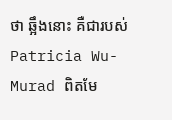ថា ឆ្អឹងនោះ គឺជារបស់ Patricia Wu-Murad ពិតមែ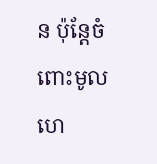ន ប៉ុន្តែចំពោះមូលហេ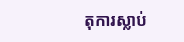តុការស្លាប់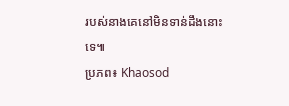របស់នាងគេនៅមិនទាន់ដឹងនោះទេ៕
ប្រភព៖ Khaosod